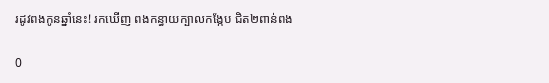រដូវពងកូនឆ្នាំនេះ! រកឃើញ ពងកន្ធាយក្បាលកង្កែប ជិត២ពាន់ពង

0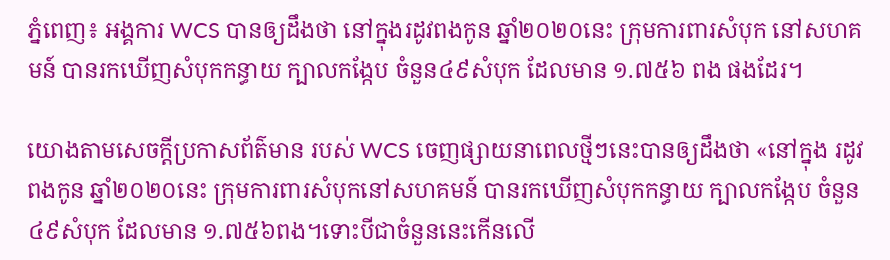ភ្នំពេញ៖ អង្គការ WCS បានឲ្យដឹងថា នៅក្នុងរដូវពងកូន ឆ្នាំ២០២០នេះ ក្រុមការពារសំបុក នៅសហគមន៍ បានរកឃើញសំបុកកន្ធាយ ក្បាលកង្កែប ចំនួន៤៩សំបុក ដែលមាន ១.៧៥៦ ពង ផងដែរ។

យោងតាមសេចក្ដីប្រកាសព័ត៌មាន របស់ WCS ចេញផ្សាយនាពេលថ្មីៗនេះបានឲ្យដឹងថា «នៅក្នុង រដូវពងកូន ឆ្នាំ២០២០នេះ ក្រុមការពារសំបុកនៅសហគមន៍ បានរកឃើញសំបុកកន្ធាយ ក្បាលកង្កែប ចំនួន៤៩សំបុក ដែលមាន ១.៧៥៦ពង។ទោះបីជាចំនួននេះកើនលើ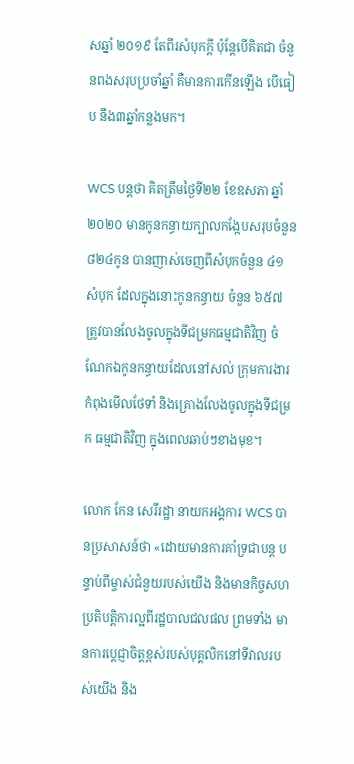សឆ្នាំ ២០១៩ តែពីរសំបុកក្តី ប៉ុន្តែបើគិតជា ចំនួនពងសរុបប្រចាំឆ្នាំ គឺមានការកើនឡើង បើធៀប នឹង៣ឆ្នាំកន្លងមក។

WCS បន្ដថា គិតត្រឹមថ្ងៃទី២២ ខែឧសភា ឆ្នាំ២០២០ មានកូនកន្ធាយក្បាលកង្កែបសរុបចំនួន ៨២៤កូន បានញាស់ចេញពីសំបុកចំនួន ៤១ សំបុក ដែលក្នុងនោះកូនកន្ធាយ ចំនួន ៦៥៧ ត្រូវបានលែងចូលក្នុងទីជម្រកធម្មជាតិវិញ ចំណែកឯកូនកន្ធាយដែលនៅសល់ ក្រុមការងារ កំពុងមើលថែទាំ និងគ្រោងលែងចូលក្នុងទីជម្រក ធម្មជាតិវិញ ក្នុងពេលឆាប់ៗខាងមុខ។

លោក កែន សេរីរដ្ឋា នាយកអង្គការ WCS បានប្រសាសន៍ថា «ដោយមានការគាំទ្រជាបន្ដ បន្ទាប់ពីម្ចាស់ជំនួយរបស់យើង និងមានកិច្ចសហប្រតិបត្តិការល្អពីរដ្ឋបាលជលផល ព្រមទាំង មានការប្ដេជ្ញាចិត្តខ្ពស់របស់បុគ្គលិកនៅទីវាលរបស់យើង និង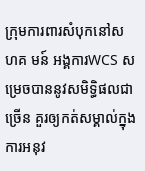ក្រុមការពារសំបុកនៅសហគ មន៍ អង្គការWCS សម្រេចបាននូវសមិទ្ធិផលជាច្រើន គួរឲ្យកត់សម្គាល់ក្នុងការអនុវ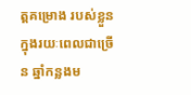ត្តគម្រោង របស់ខ្លួនក្នុងរយៈពេលជាច្រើន ឆ្នាំកន្លងម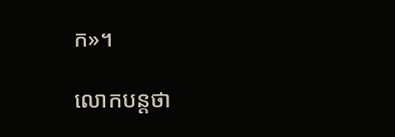ក»។

លោកបន្ដថា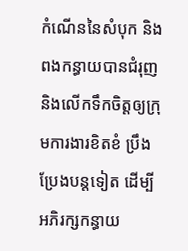កំណើននៃសំបុក និងពងកន្ធាយបានជំរុញ និងលើកទឹកចិត្តឲ្យក្រុមការងារខិតខំ ប្រឹងប្រែងបន្ដទៀត ដើម្បីអភិរក្សកន្ធាយ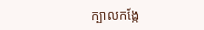ក្បាលកង្កែ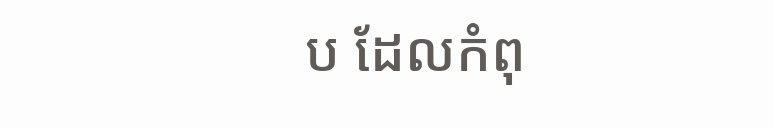ប ដែលកំពុ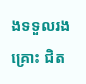ងទទួលរងគ្រោះ ជិត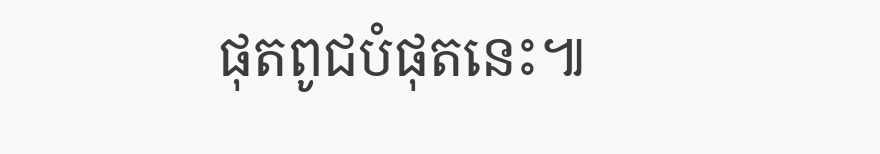ផុតពូជបំផុតនេះ៕